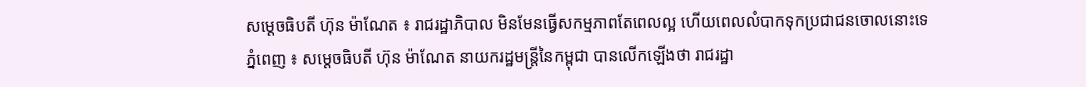សម្ដេចធិបតី ហ៊ុន ម៉ាណែត ៖ រាជរដ្ឋាភិបាល មិនមែនធ្វើសកម្មភាពតែពេលល្អ ហើយពេលលំបាកទុកប្រជាជនចោលនោះទេ
ភ្នំពេញ ៖ សម្តេចធិបតី ហ៊ុន ម៉ាណែត នាយករដ្ឋមន្ត្រីនៃកម្ពុជា បានលើកឡើងថា រាជរដ្ឋា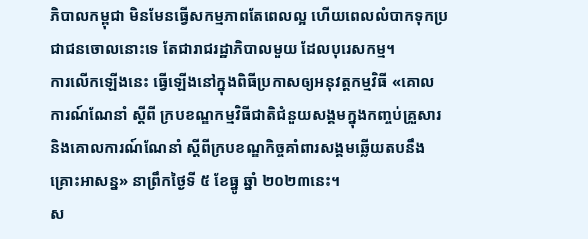ភិបាលកម្ពុជា មិនមែនធ្វើសកម្មភាពតែពេលល្អ ហើយពេលលំបាកទុកប្រជាជនចោលនោះទេ តែជារាជរដ្ឋាភិបាលមួយ ដែលបុរេសកម្ម។
ការលើកឡើងនេះ ធ្វើឡើងនៅក្នុងពិធីប្រកាសឲ្យអនុវត្តកម្មវិធី «គោលការណ៍ណែនាំ ស្ដីពី ក្របខណ្ឌកម្មវិធីជាតិជំនួយសង្គមក្នុងកញ្ចប់គ្រួសារ និងគោលការណ៍ណែនាំ ស្ដីពីក្របខណ្ឌកិច្ចគាំពារសង្គមឆ្លើយតបនឹងគ្រោះអាសន្ន» នាព្រឹកថ្ងៃទី ៥ ខែធ្នូ ឆ្នាំ ២០២៣នេះ។
ស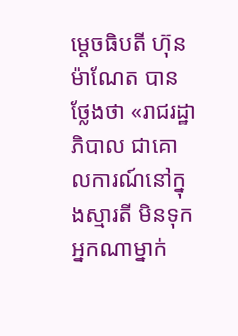ម្ដេចធិបតី ហ៊ុន ម៉ាណែត បានថ្លែងថា «រាជរដ្ឋាភិបាល ជាគោលការណ៍នៅក្នុងស្មារតី មិនទុកអ្នកណាម្នាក់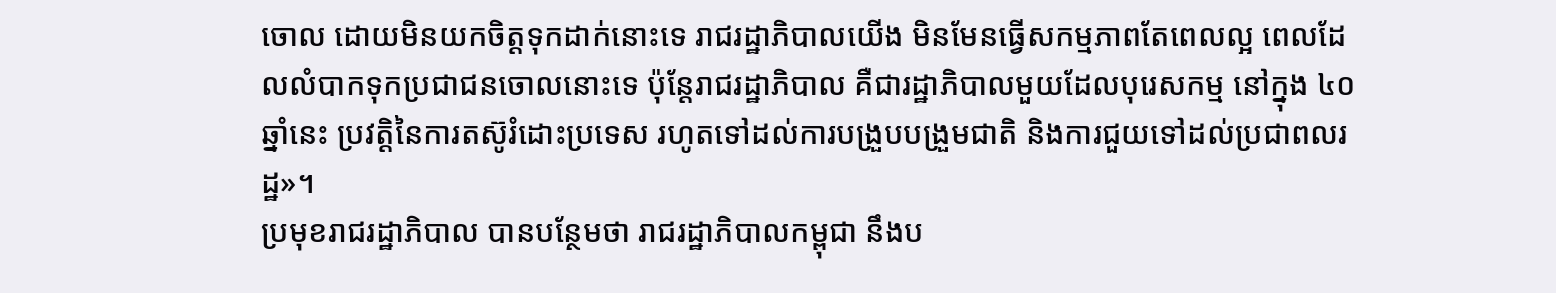ចោល ដោយមិនយកចិត្តទុកដាក់នោះទេ រាជរដ្ឋាភិបាលយើង មិនមែនធ្វើសកម្មភាពតែពេលល្អ ពេលដែលលំបាកទុកប្រជាជនចោលនោះទេ ប៉ុន្តែរាជរដ្ឋាភិបាល គឺជារដ្ឋាភិបាលមួយដែលបុរេសកម្ម នៅក្នុង ៤០ឆ្នាំនេះ ប្រវត្តិនៃការតស៊ូរំដោះប្រទេស រហូតទៅដល់ការបង្រួបបង្រួមជាតិ និងការជួយទៅដល់ប្រជាពលរដ្ឋ»។
ប្រមុខរាជរដ្ឋាភិបាល បានបន្ថែមថា រាជរដ្ឋាភិបាលកម្ពុជា នឹងប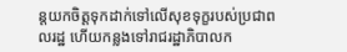ន្តយកចិត្តទុកដាក់ទៅលើសុខទុក្ខរបស់ប្រជាពលរដ្ឋ ហើយកន្លងទៅរាជរដ្ឋាភិបាលក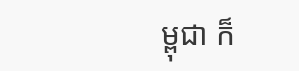ម្ពុជា ក៏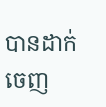បានដាក់ចេញ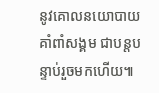នូវគោលនយោបាយគាំពាំសង្គម ជាបន្តបន្ទាប់រួចមកហើយ៕